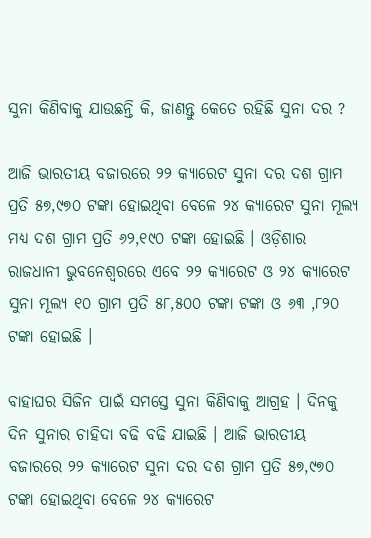ସୁନା କିଣିବାକୁ ଯାଉଛନ୍ତି କି, ଜାଣନ୍ତୁ କେତେ ରହିଛି ସୁନା ଦର ?

ଆଜି ଭାରତୀୟ ବଜାରରେ ୨୨ କ୍ୟାରେଟ ସୁନା ଦର ଦଶ ଗ୍ରାମ ପ୍ରତି ୫୭,୯୭୦ ଟଙ୍କା ହୋଇଥିବା ବେଳେ ୨୪ କ୍ୟାରେଟ ସୁନା ମୂଲ୍ୟ ମଧ୍ୟ ଦଶ ଗ୍ରାମ ପ୍ରତି ୬୨,୧୯୦ ଟଙ୍କା ହୋଇଛି । ଓଡ଼ିଶାର ରାଜଧାନୀ ଭୁବନେଶ୍ୱରରେ ଏବେ ୨୨ କ୍ୟାରେଟ ଓ ୨୪ କ୍ୟାରେଟ ସୁନା ମୂଲ୍ୟ ୧୦ ଗ୍ରାମ ପ୍ରତି ୫୮,୫୦୦ ଟଙ୍କା ଟଙ୍କା ଓ ୬୩ ,୮୨୦ ଟଙ୍କା ହୋଇଛି ।

ବାହାଘର ସିଜିନ ପାଇଁ ସମସ୍ତେ ସୁନା କିଣିବାକୁ ଆଗ୍ରହ । ଦିନକୁ ଦିନ ସୁନାର ଚାହିଦା ବଢି ବଢି ଯାଇଛି । ଆଜି ଭାରତୀୟ ବଜାରରେ ୨୨ କ୍ୟାରେଟ ସୁନା ଦର ଦଶ ଗ୍ରାମ ପ୍ରତି ୫୭,୯୭୦ ଟଙ୍କା ହୋଇଥିବା ବେଳେ ୨୪ କ୍ୟାରେଟ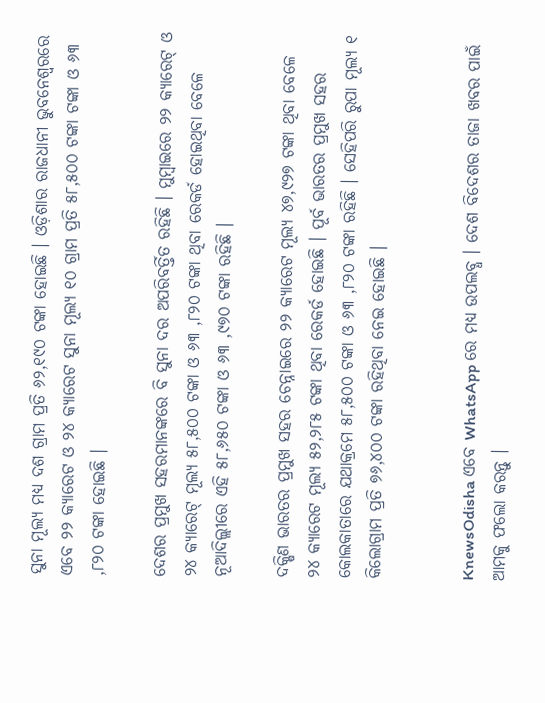ସୁନା ମୂଲ୍ୟ ମଧ୍ୟ ଦଶ ଗ୍ରାମ ପ୍ରତି ୬୨,୧୯୦ ଟଙ୍କା ହୋଇଛି । ଓଡ଼ିଶାର ରାଜଧାନୀ ଭୁବନେଶ୍ୱରରେ ଏବେ ୨୨ କ୍ୟାରେଟ ଓ ୨୪ କ୍ୟାରେଟ ସୁନା ମୂଲ୍ୟ ୧୦ ଗ୍ରାମ ପ୍ରତି ୫୮,୫୦୦ ଟଙ୍କା ଟଙ୍କା ଓ ୬୩ ,୮୨୦ ଟଙ୍କା ହୋଇଛି ।

ଦେଶର ପ୍ରମୁଖ ସହରମାନଙ୍କରେ ବି ସୁନା ଦର ଅପରିବର୍ତ୍ତିତ ରହିଛି । ମୁମ୍ବାଇରେ ୨୨ କ୍ୟାରେଟ୍ ଓ ୨୪ କ୍ୟାରେଟ୍ ମୂଲ୍ୟ ୫୮,୫୦୦ ଟଙ୍କା ଓ ୬୩ ,୮୨୦ ଟଙ୍କା ଥିବା ରେକର୍ଡ ହୋଇଥିବା ବେଳେ ନୂଆଦିଲ୍ଲୀରେ ଏହି ୫୮,୬୫୦ ଟଙ୍କା ଓ ୬୩ ,୯୭୦ ଟଙ୍କା ରହିଛି ।

ଦକ୍ଷିଣ ଭାରତର ପ୍ରମୁଖ ସହର ଚେନ୍ନାଇରେ ୨୨ କ୍ୟାରେଟ ମୂଲ୍ୟ ୪୭,୯୨୭ ଟଙ୍କା ଥିବା ବେଳେ ୨୪ କ୍ୟାରେଟ ମୂଲ୍ୟ ୫୨,୨୮୫ ଟଙ୍କା ଥିବା ରେକର୍ଡ ହୋଇଛି । ପୂର୍ବ ଭାରତର ପ୍ରମୁଖ ସହର କୋଲକାତାରେ ଯଥାକ୍ରମେ ୫୮,୫୦୦ ଟଙ୍କା ଓ ୬୩ ,୮୨୦ ଟଙ୍କା ରହିଛି । ସେହିପରି ରୁପା ମୂଲ୍ୟ ୧ କିଲୋଗ୍ରାମ ପ୍ରତି ୭୬,୪୦୦ ଟଙ୍କା ରହିଥିବା ନେଇ ହୋଇଛି ।


KnewsOdisha ଏବେ WhatsApp ରେ ମଧ୍ୟ ଉପଲବ୍ଧ । ଦେଶ ବିଦେଶର ତାଜା ଖବର ପାଇଁ ଆମକୁ ଫଲୋ କରନ୍ତୁ ।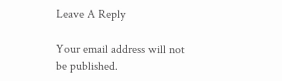Leave A Reply

Your email address will not be published.